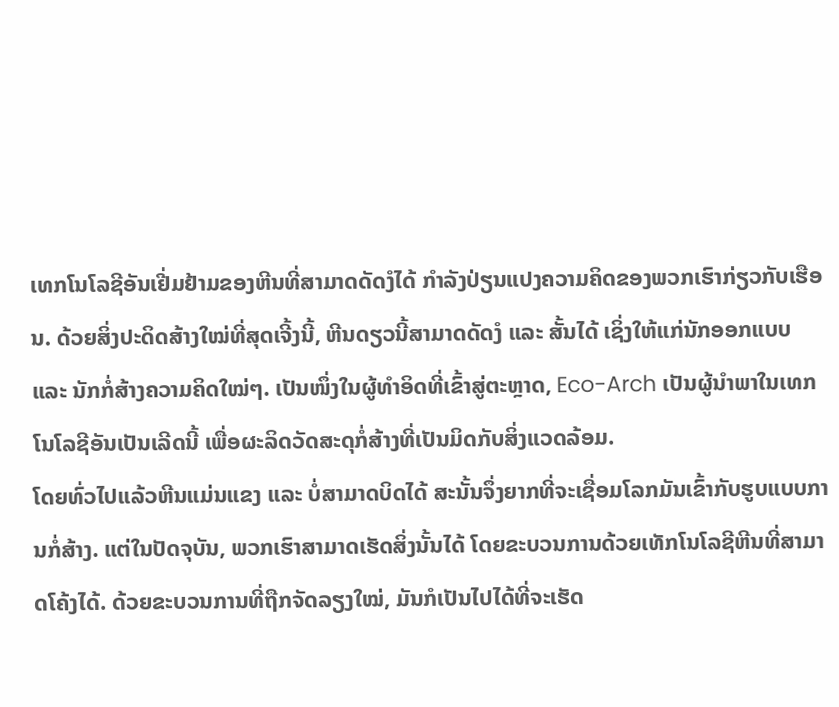ເທກໂນໂລຊີອັນເຢີ່ມຢ້າມຂອງຫີນທີ່ສາມາດດັດງໍໄດ້ ກຳລັງປ່ຽນແປງຄວາມຄິດຂອງພວກເຮົາກ່ຽວກັບເຮືອນ. ດ້ວຍສິ່ງປະດິດສ້າງໃໝ່ທີ່ສຸດເຈີ້ງນີ້, ຫີນດຽວນີ້ສາມາດດັດງໍ ແລະ ສັ້ນໄດ້ ເຊິ່ງໃຫ້ແກ່ນັກອອກແບບ ແລະ ນັກກໍ່ສ້າງຄວາມຄິດໃໝ່ໆ. ເປັນໜຶ່ງໃນຜູ້ທຳອິດທີ່ເຂົ້າສູ່ຕະຫຼາດ, Eco-Arch ເປັນຜູ້ນຳພາໃນເທກໂນໂລຊີອັນເປັນເລີດນີ້ ເພື່ອຜະລິດວັດສະດຸກໍ່ສ້າງທີ່ເປັນມິດກັບສິ່ງແວດລ້ອມ.
ໂດຍທົ່ວໄປແລ້ວຫີນແມ່ນແຂງ ແລະ ບໍ່ສາມາດບິດໄດ້ ສະນັ້ນຈຶ່ງຍາກທີ່ຈະເຊື່ອມໂລກມັນເຂົ້າກັບຮູບແບບການກໍ່ສ້າງ. ແຕ່ໃນປັດຈຸບັນ, ພວກເຮົາສາມາດເຮັດສິ່ງນັ້ນໄດ້ ໂດຍຂະບວນການດ້ວຍເທັກໂນໂລຊີຫີນທີ່ສາມາດໂຄ້ງໄດ້. ດ້ວຍຂະບວນການທີ່ຖືກຈັດລຽງໃໝ່, ມັນກໍເປັນໄປໄດ້ທີ່ຈະເຮັດ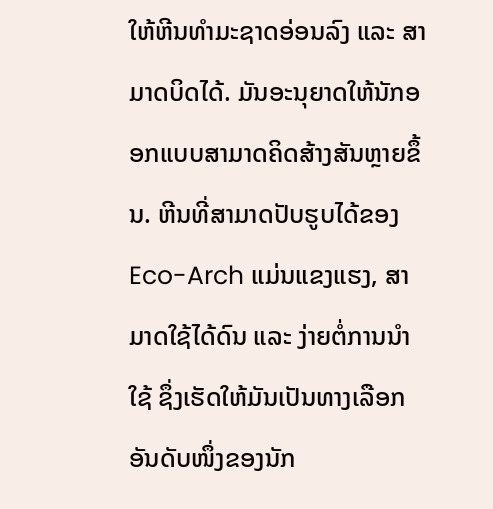ໃຫ້ຫີນທຳມະຊາດອ່ອນລົງ ແລະ ສາມາດບິດໄດ້. ມັນອະນຸຍາດໃຫ້ນັກອອກແບບສາມາດຄິດສ້າງສັນຫຼາຍຂຶ້ນ. ຫີນທີ່ສາມາດປັບຮູບໄດ້ຂອງ Eco-Arch ແມ່ນແຂງແຮງ, ສາມາດໃຊ້ໄດ້ດົນ ແລະ ງ່າຍຕໍ່ການນຳໃຊ້ ຊຶ່ງເຮັດໃຫ້ມັນເປັນທາງເລືອກອັນດັບໜຶ່ງຂອງນັກ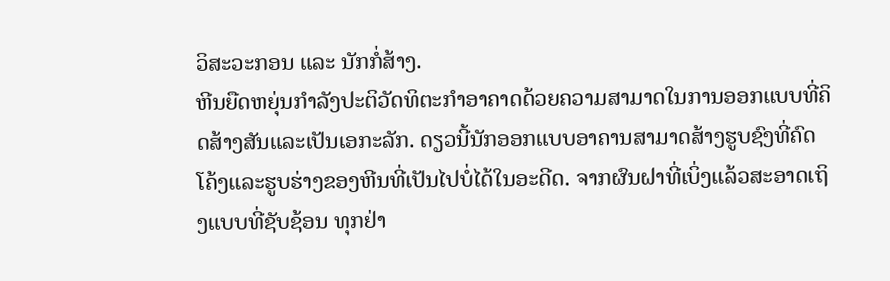ວິສະວະກອນ ແລະ ນັກກໍ່ສ້າງ.
ຫີນຍືດຫຍຸ່ນກຳລັງປະຕິວັດທິຕະກຳອາຄາດດ້ວຍຄວາມສາມາດໃນການອອກແບບທີ່ຄິດສ້າງສັນແລະເປັນເອກະລັກ. ດຽວນີ້ນັກອອກແບບອາຄານສາມາດສ້າງຮູບຊົງທີ່ຄົດໂຄ້ງແລະຮູບຮ່າງຂອງຫີນທີ່ເປັນໄປບໍ່ໄດ້ໃນອະດີດ. ຈາກຜົນຝາທີ່ເບິ່ງແລ້ວສະອາດເຖິງແບບທີ່ຊັບຊ້ອນ ທຸກຢ່າ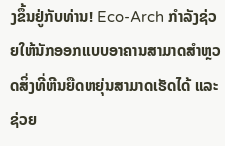ງຂຶ້ນຢູ່ກັບທ່ານ! Eco-Arch ກຳລັງຊ່ວຍໃຫ້ນັກອອກແບບອາຄານສາມາດສຳຫຼວດສິ່ງທີ່ຫີນຍືດຫຍຸ່ນສາມາດເຮັດໄດ້ ແລະ ຊ່ວຍ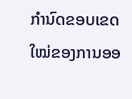ກຳນົດຂອບເຂດໃໝ່ຂອງການອອ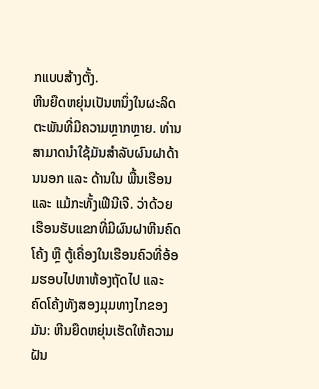ກແບບສ້າງຕັ້ງ.
ຫີນຍືດຫຍຸ່ນເປັນຫນຶ່ງໃນຜະລິດຕະພັນທີ່ມີຄວາມຫຼາກຫຼາຍ. ທ່ານສາມາດນຳໃຊ້ມັນສຳລັບຜົນຝາດ້ານນອກ ແລະ ດ້ານໃນ ພື້ນເຮືອນ ແລະ ແມ້ກະທັ້ງເຟີນີເຈີ. ວ່າດ້ວຍເຮືອນຮັບແຂກທີ່ມີຜົນຝາຫີນຄົດໂຄ້ງ ຫຼື ຕູ້ເຄື່ອງໃນເຮືອນຄົວທີ່ອ້ອມຮອບໄປຫາຫ້ອງຖັດໄປ ແລະ ຄົດໂຄ້ງທັງສອງມຸມທາງໄກຂອງມັນ: ຫີນຍືດຫຍຸ່ນເຮັດໃຫ້ຄວາມຝັນ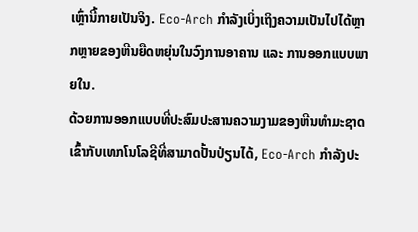ເຫຼົ່ານີ້ກາຍເປັນຈິງ. Eco-Arch ກຳລັງເບິ່ງເຖິງຄວາມເປັນໄປໄດ້ຫຼາກຫຼາຍຂອງຫີນຍືດຫຍຸ່ນໃນວົງການອາຄານ ແລະ ການອອກແບບພາຍໃນ.
ດ້ວຍການອອກແບບທີ່ປະສົມປະສານຄວາມງາມຂອງຫີນທຳມະຊາດເຂົ້າກັບເທກໂນໂລຊີທີ່ສາມາດປັ້ນປ່ຽນໄດ້, Eco-Arch ກຳລັງປະ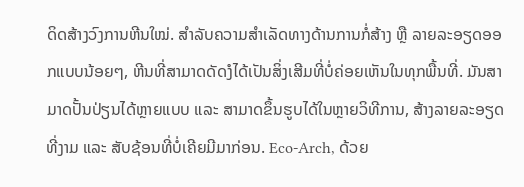ດິດສ້າງວົງການຫີນໃໝ່. ສຳລັບຄວາມສຳເລັດທາງດ້ານການກໍ່ສ້າງ ຫຼື ລາຍລະອຽດອອກແບບນ້ອຍໆ, ຫີນທີ່ສາມາດດັດງໍໄດ້ເປັນສິ່ງເສີມທີ່ບໍ່ຄ່ອຍເຫັນໃນທຸກພື້ນທີ່. ມັນສາມາດປັ້ນປ່ຽນໄດ້ຫຼາຍແບບ ແລະ ສາມາດຂຶ້ນຮູບໄດ້ໃນຫຼາຍວິທີການ, ສ້າງລາຍລະອຽດທີ່ງາມ ແລະ ສັບຊ້ອນທີ່ບໍ່ເຄີຍມີມາກ່ອນ. Eco-Arch, ດ້ວຍ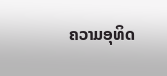ຄວາມອຸທິດ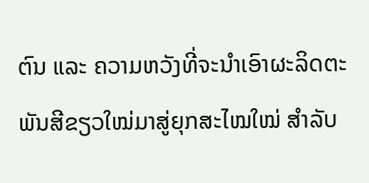ຕົນ ແລະ ຄວາມຫວັງທີ່ຈະນຳເອົາຜະລິດຕະພັນສີຂຽວໃໝ່ມາສູ່ຍຸກສະໄໝໃໝ່ ສຳລັບ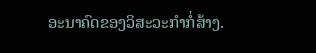ອະນາຄົດຂອງວິສະວະກຳກໍ່ສ້າງ.